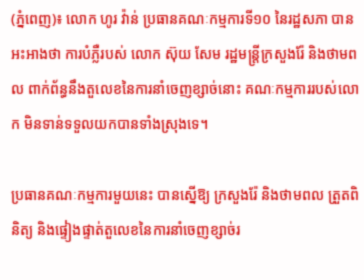(ភ្នំពេញ)៖ លោក ហូរ វ៉ាន់ ប្រធានគណៈកម្មការទី១០ នៃរដ្ឋសភា បានអះអាងថា ការបំភ្លឺរបស់ លោក ស៊ុយ សែម រដ្ឋមន្រ្តីក្រសួងរ៉ែ និងថាមពល ពាក់ព័ន្ធនឹងតួលេខនៃការនាំចេញខ្សាច់នោះ គណៈកម្មការរបស់លោក មិនទាន់ទទួលយកបានទាំងស្រុងទេ។

ប្រធានគណៈកម្មការមួយនេះ បានស្នើឱ្យ ក្រសួងរ៉ែ និងថាមពល ត្រួតពិនិត្យ និងផ្ទៀងផ្ទាត់តួលេខនៃការនាំចេញខ្សាច់រ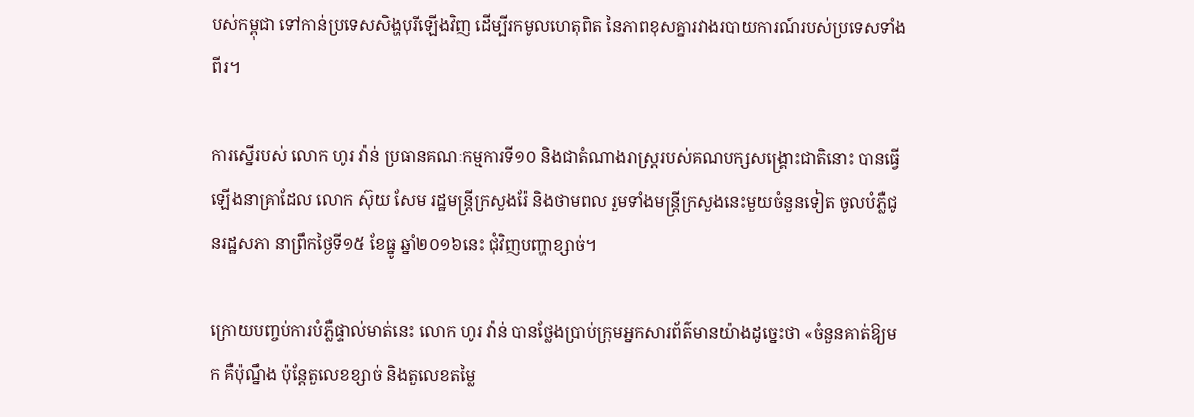បស់កម្ពុជា ទៅកាន់ប្រទេសសិង្ហបុរីឡើងវិញ ដើម្បីរកមូលហេតុពិត នៃភាពខុសគ្នារវាងរបាយការណ៍របស់ប្រទេសទាំងពីរ។

ការស្នើរបស់ លោក ហូរ វ៉ាន់ ប្រធានគណៈកម្មការទី១០ និងជាតំណាងរាស្រ្តរបស់គណបក្សសង្រ្គោះជាតិនោះ បានធ្វើឡើងនាគ្រាដែល លោក ស៊ុយ សែម រដ្ឋមន្រ្តីក្រសួងរ៉ែ និងថាមពល រួមទាំងមន្រ្តីក្រសួងនេះមួយចំនួនទៀត ចូលបំភ្លឺជូនរដ្ឋសភា នាព្រឹកថ្ងៃទី១៥ ខែធ្នូ ឆ្នាំ២០១៦នេះ ជុំវិញបញ្ហាខ្សាច់។

ក្រោយបញ្ចប់ការបំភ្លឺផ្ទាល់មាត់នេះ លោក ហូរ វ៉ាន់ បានថ្លែងប្រាប់ក្រុមអ្នកសារព័ត៌មានយ៉ាងដូច្នេះថា «ចំនួនគាត់ឱ្យមក គឺប៉ុណ្នឹង ប៉ុន្តែតួលេខខ្សាច់ និងតួលេខតម្លៃ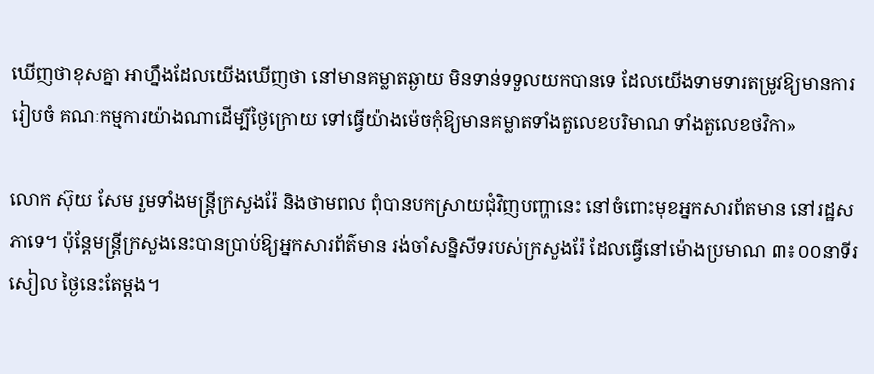ឃើញថាខុសគ្នា អាហ្នឹងដែលយើងឃើញថា នៅមានគម្លាតឆ្ងាយ មិនទាន់ទទួលយកបានទេ ដែលយើងទាមទារតម្រូវឱ្យមានការរៀបចំ គណៈកម្មការយ៉ាងណាដើម្បីថ្ងៃក្រោយ ទៅធ្វើយ៉ាងម៉េចកុំឱ្យមានគម្លាតទាំងតួលេខបរិមាណ ទាំងតួលេខថវិកា»

លោក ស៊ុយ សែម រួមទាំងមន្រ្តីក្រសួងរ៉ែ និងថាមពល ពុំបានបកស្រាយជុំវិញបញ្ហានេះ នៅចំពោះមុខអ្នកសារព័តមាន នៅរដ្ឋសភាទេ។ ប៉ុន្តែមន្រ្តីក្រសួងនេះបានប្រាប់ឱ្យអ្នកសារព័ត៌មាន រង់ចាំសន្និសីទរបស់ក្រសួងរ៉ែ ដែលធ្វើនៅម៉ោងប្រមាណ ៣៖០០នាទីរសៀល ថ្ងៃនេះតែម្តង។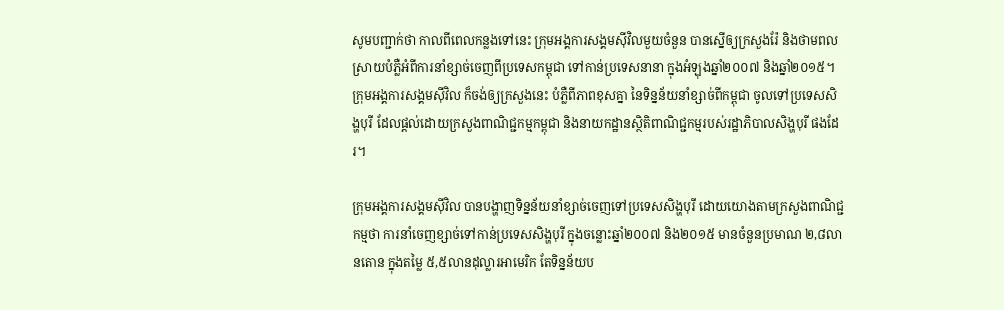សូមបញ្ជាក់ថា កាលពីពេលកន្លងទៅនេះ ក្រុមអង្គការសង្គមស៊ីវិលមួយចំនួន បានស្នើឲ្យក្រសួងរ៉ែ និងថាមពល ស្រាយបំភ្លឺអំពីការនាំខ្សាច់ចេញពីប្រទេសកម្ពុជា ទៅកាន់ប្រទេសនានា ក្នុងអំឡុងឆ្នាំ២០០៧ និងឆ្នាំ២០១៥។ ក្រុមអង្គការសង្គមស៊ីវិល ក៏ចង់ឲ្យក្រសួងនេះ បំភ្លឺពីភាពខុសគ្នា នៃទិន្នន័យនាំខ្សាច់ពីកម្ពុជា ចូលទៅប្រទេសសិង្ហបុរី ដែលផ្តល់ដោយក្រសួងពាណិជ្ជកម្មកម្ពុជា និងនាយកដ្ឋានស្ថិតិពាណិជ្ជកម្មរបស់រដ្ឋាភិបាលសិង្ហបុរី ផងដែរ។

ក្រុមអង្គការសង្គមស៊ីវិល បានបង្ហាញទិន្នន័យនាំខ្សាច់ចេញទៅប្រទេសសិង្ហបុរី ដោយយោងតាមក្រសួងពាណិជ្ជកម្មថា ការនាំចេញខ្សាច់ទៅកាន់ប្រទេសសិង្ហបុរី ក្នុងចន្លោះឆ្នាំ២០០៧ និង២០១៥ មានចំនួនប្រមាណ ២,៨លានតោន ក្នុងតម្លៃ ៥,៥លានដុល្លារអាមេរិក តែទិន្នន័យប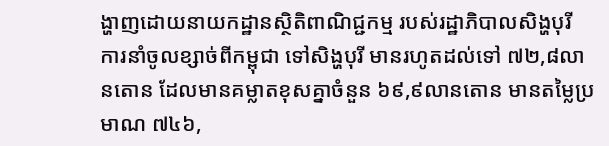ង្ហាញដោយនាយកដ្ឋានស្ថិតិពាណិជ្ជកម្ម របស់រដ្ឋាភិបាលសិង្ហបុរី ការនាំចូលខ្សាច់ពីកម្ពុជា ទៅសិង្ហបុរី មានរហូតដល់ទៅ ៧២,៨លានតោន ដែលមានគម្លាតខុសគ្នាចំនួន ៦៩,៩លានតោន មានតម្លៃប្រមាណ ៧៤៦,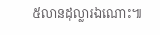៥លានដុល្លារឯណោះ៕